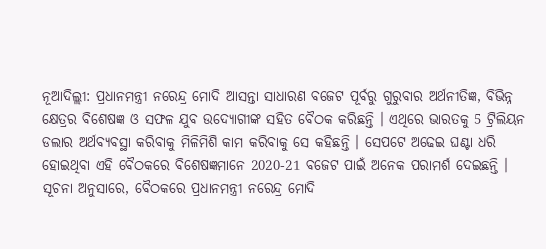ନୂଆଦିଲ୍ଲୀ: ପ୍ରଧାନମନ୍ତ୍ରୀ ନରେନ୍ଦ୍ର ମୋଦି ଆସନ୍ତା ସାଧାରଣ ବଜେଟ ପୂର୍ବରୁ ଗୁରୁବାର ଅର୍ଥନୀତିଜ୍ଞ, ବିଭିନ୍ନ କ୍ଷେତ୍ରର ବିଶେଷଜ୍ଞ ଓ ସଫଳ ଯୁବ ଉଦ୍ୟୋଗୀଙ୍କ ସହିତ ବୈଠକ କରିଛନ୍ତି । ଏଥିରେ ଭାରତକୁ 5 ଟ୍ରିଲିୟନ ଡଲାର ଅର୍ଥବ୍ୟବସ୍ଥା କରିବାକୁ ମିଳିମିଶି କାମ କରିବାକୁ ସେ କହିଛନ୍ତି । ସେପଟେ ଅଢେଇ ଘଣ୍ଟା ଧରି ହୋଇଥିବା ଏହି ବୈଠକରେ ବିଶେଷଜ୍ଞମାନେ 2020-21 ବଜେଟ ପାଇଁ ଅନେକ ପରାମର୍ଶ ଦେଇଛନ୍ତି ।
ସୂଚନା ଅନୁସାରେ, ବୈଠକରେ ପ୍ରଧାନମନ୍ତ୍ରୀ ନରେନ୍ଦ୍ର ମୋଦି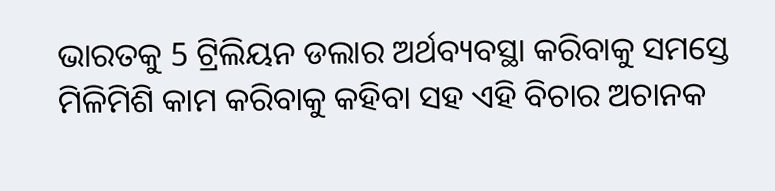ଭାରତକୁ 5 ଟ୍ରିଲିୟନ ଡଲାର ଅର୍ଥବ୍ୟବସ୍ଥା କରିବାକୁ ସମସ୍ତେ ମିଳିମିଶି କାମ କରିବାକୁ କହିବା ସହ ଏହି ବିଚାର ଅଚାନକ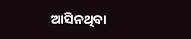ଆସିନଥିବା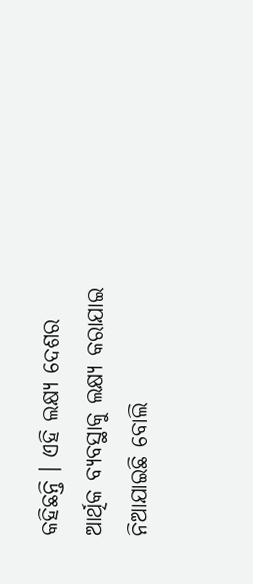କହିଛନ୍ତି । ଏହି ଲକ୍ଷ୍ୟ ଦେଶର ଆର୍ଥିକ ବ୍ୟବସ୍ଥାକୁ ଲକ୍ଷ୍ୟ କରାଯାଇ ନିଆଯାଇଛି ବୋଲି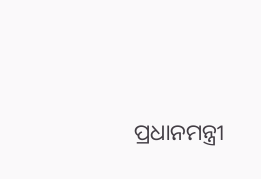ପ୍ରଧାନମନ୍ତ୍ରୀ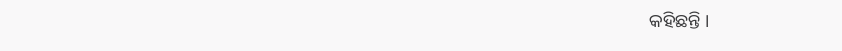କହିଛନ୍ତି ।